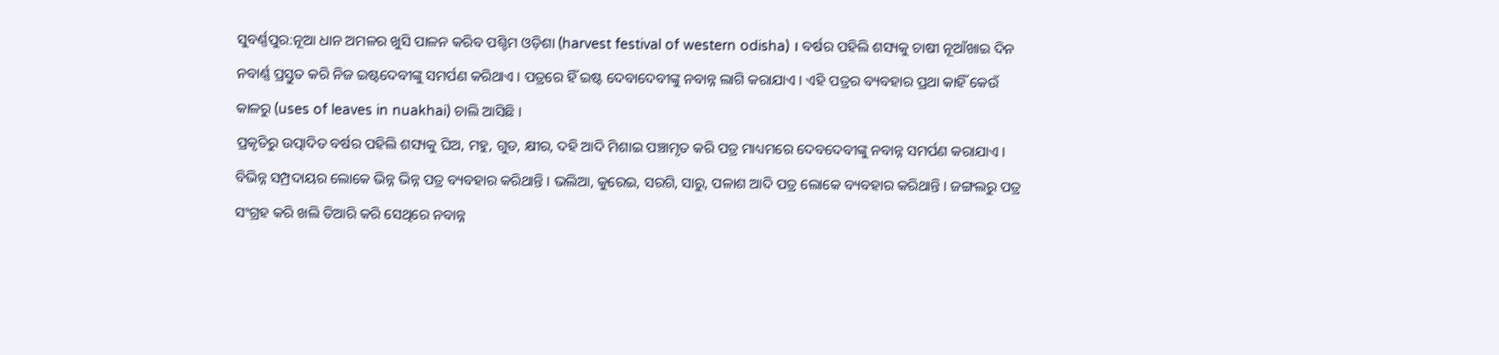ସୁବର୍ଣ୍ଣପୁର:ନୂଆ ଧାନ ଅମଳର ଖୁସି ପାଳନ କରିବ ପଶ୍ଚିମ ଓଡ଼ିଶା (harvest festival of western odisha) । ବର୍ଷର ପହିଲି ଶସ୍ୟକୁ ଚାଷୀ ନୂଆଁଖାଇ ଦିନ ନବାର୍ଣ୍ଣ ପ୍ରସ୍ତୁତ କରି ନିଜ ଇଷ୍ଟଦେବୀଙ୍କୁ ସମର୍ପଣ କରିଥାଏ । ପତ୍ରରେ ହିଁ ଇଷ୍ଟ ଦେବାଦେବୀଙ୍କୁ ନବାନ୍ନ ଲାଗି କରାଯାଏ । ଏହି ପତ୍ରର ବ୍ୟବହାର ପ୍ରଥା କାହିଁ କେଉଁ କାଳରୁ (uses of leaves in nuakhai) ଚାଲି ଆସିଛି ।
ପ୍ରକୃତିରୁ ଉତ୍ପାଦିତ ବର୍ଷର ପହିଲି ଶସ୍ୟକୁ ଘିଅ, ମହୁ, ଗୁଡ, କ୍ଷୀର, ଦହି ଆଦି ମିଶାଇ ପଞ୍ଚାମୃତ କରି ପତ୍ର ମାଧ୍ୟମରେ ଦେବଦେବୀଙ୍କୁ ନବାନ୍ନ ସମର୍ପଣ କରାଯାଏ । ବିଭିନ୍ନ ସମ୍ପ୍ରଦାୟର ଲୋକେ ଭିନ୍ନ ଭିନ୍ନ ପତ୍ର ବ୍ୟବହାର କରିଥାନ୍ତି । ଭଲିଆ, କୁରେଇ, ସରଗି, ସାରୁ, ପଳାଶ ଆଦି ପତ୍ର ଲୋକେ ବ୍ୟବହାର କରିଥାନ୍ତି । ଜଙ୍ଗଲରୁ ପତ୍ର ସଂଗ୍ରହ କରି ଖଲି ତିଆରି କରି ସେଥିରେ ନବାନ୍ନ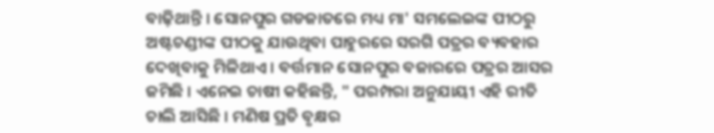ବାଢ଼ିଥାନ୍ତି । ସୋନପୁର ଗଡଜାତରେ ମଧ୍ୟ ମା' ସମଲେଇଙ୍କ ପୀଠରୁ ଅଷ୍ଟଚଣ୍ଡୀଙ୍କ ପୀଠକୁ ଯାଉଥିବା ପାହୁରରେ ସରଗି ପତ୍ରର ବ୍ୟବହାର ଦେଖିବାକୁ ମିଳିଥାଏ । ବର୍ତ୍ତମାନ ସୋନପୁର ବଜାରରେ ପତ୍ରର ଆସର ଜମିଛି । ଏନେଇ ଚାଷୀ କହିଛନ୍ତି, " ପରମ୍ପରା ଅନୁଯାୟୀ ଏହି ରୀତି ଚାଲି ଆସିଛି । ମଣିଷ ପ୍ରତି ବୃକ୍ଷର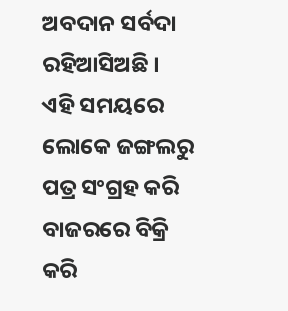ଅବଦାନ ସର୍ବଦା ରହିଆସିଅଛି । ଏହି ସମୟରେ ଲୋକେ ଜଙ୍ଗଲରୁ ପତ୍ର ସଂଗ୍ରହ କରି ବାଜରରେ ବିକ୍ରି କରି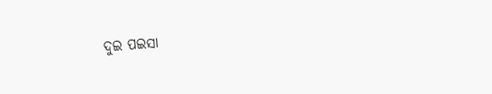ଦୁଇ ପଇସା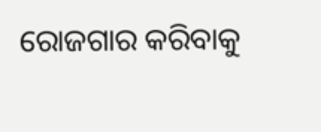ରୋଜଗାର କରିବାକୁ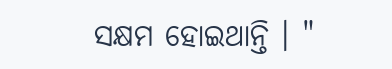ସକ୍ଷମ ହୋଇଥାନ୍ତି । "